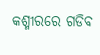କଶ୍ମୀରରେ ଗଡିବ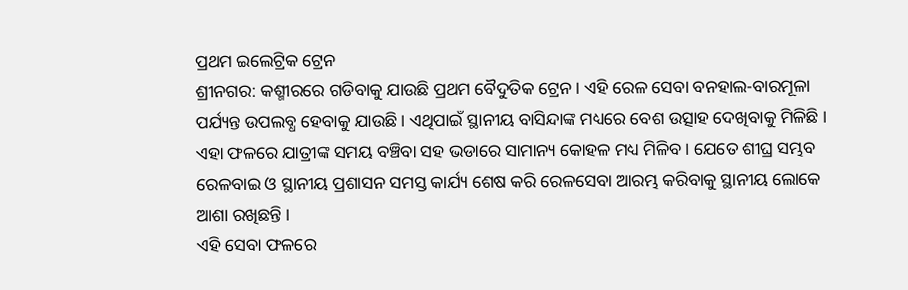ପ୍ରଥମ ଇଲେଟ୍ରିକ ଟ୍ରେନ
ଶ୍ରୀନଗର: କଶ୍ମୀରରେ ଗଡିବାକୁ ଯାଉଛି ପ୍ରଥମ ବୈଦୁତିକ ଟ୍ରେନ। ଏହି ରେଳ ସେବା ବନହାଲ-ବାରମୂଳା ପର୍ଯ୍ୟନ୍ତ ଉପଲବ୍ଧ ହେବାକୁ ଯାଉଛି । ଏଥିପାଇଁ ସ୍ଥାନୀୟ ବାସିନ୍ଦାଙ୍କ ମଧ୍ୟରେ ବେଶ ଉତ୍ସାହ ଦେଖିବାକୁ ମିଳିଛି । ଏହା ଫଳରେ ଯାତ୍ରୀଙ୍କ ସମୟ ବଞ୍ଚିବା ସହ ଭଡାରେ ସାମାନ୍ୟ କୋହଳ ମଧ୍ୟ ମିଳିବ । ଯେତେ ଶୀଘ୍ର ସମ୍ଭବ ରେଳବାଇ ଓ ସ୍ଥାନୀୟ ପ୍ରଶାସନ ସମସ୍ତ କାର୍ଯ୍ୟ ଶେଷ କରି ରେଳସେବା ଆରମ୍ଭ କରିବାକୁ ସ୍ଥାନୀୟ ଲୋକେ ଆଶା ରଖିଛନ୍ତି ।
ଏହି ସେବା ଫଳରେ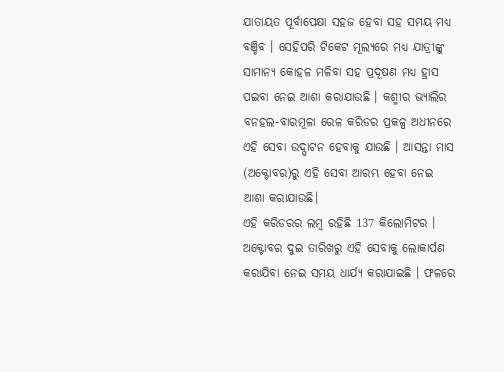ଯାତାୟତ ପୂର୍ବାପେକ୍ଷା ସହଜ ହେବା ସହ ସମୟ ମଧ୍ୟ ବଞ୍ଚିବ । ସେହିପରି ଟିକେଟ ମୂଲ୍ୟରେ ମଧ୍ୟ ଯାତ୍ରୀଙ୍କୁ ସାମାନ୍ୟ କୋହଳ ମଳିବା ସହ ପ୍ରଦୂଷଣ ମଧ୍ୟ ହ୍ରାସ ପଇବା ନେଇ ଆଶା କରାଯାଉଛି । କଶ୍ମୀର ଭ୍ୟାଲିର ବନହଲ-ବାରମୂଳା ରେଳ କରିଡର ପ୍ରକଳ୍ପ ଅଧୀନରେ ଏହି ସେବା ଉଦ୍ଘାଟନ ହେବାକୁ ଯାଉଛି । ଆସନ୍ତା ମାସ (ଅକ୍ଟୋବର)ରୁ ଏହି ସେବା ଆରମ୍ଭ ହେବା ନେଇ ଆଶା କରାଯାଉଛି।
ଏହି କରିଡରର ଲମ୍ବ ରହିଛି 137 କିଲୋମିଟର । ଅକ୍ଟୋବର ଦୁଇ ତାରିଖରୁ ଏହି ସେବାକୁ ଲୋକାର୍ପଣ କରାଯିବା ନେଇ ସମୟ ଧାର୍ଯ୍ୟ କରାଯାଇଛି । ଫଳରେ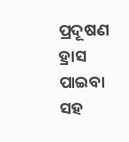ପ୍ରଦୂଷଣ ହ୍ରାସ ପାଇବା ସହ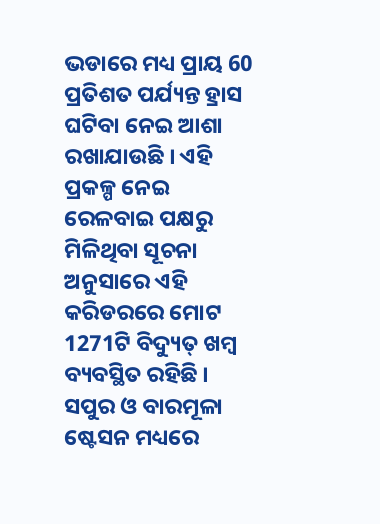ଭଡାରେ ମଧ୍ୟ ପ୍ରାୟ 60 ପ୍ରତିଶତ ପର୍ଯ୍ୟନ୍ତ ହ୍ରାସ ଘଟିବା ନେଇ ଆଶା ରଖାଯାଉଛି । ଏହି ପ୍ରକଳ୍ପ ନେଇ ରେଳବାଇ ପକ୍ଷରୁ ମିଳିଥିବା ସୂଚନା ଅନୁସାରେ ଏହି କରିଡରରେ ମୋଟ 1271ଟି ବିଦ୍ୟୁତ୍ ଖମ୍ବ ବ୍ୟବସ୍ଥିତ ରହିଛି । ସପୁର ଓ ବାରମୂଳା ଷ୍ଟେସନ ମଧ୍ୟରେ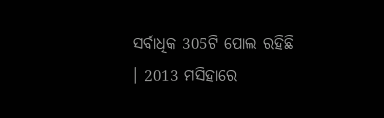ସର୍ବାଧିକ 305ଟି ପୋଲ ରହିଛି । 2013 ମସିହାରେ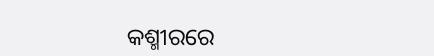କଶ୍ମୀରରେ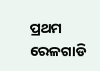ପ୍ରଥମ ରେଳଗାଡି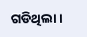ଗଡିଥିଲା।